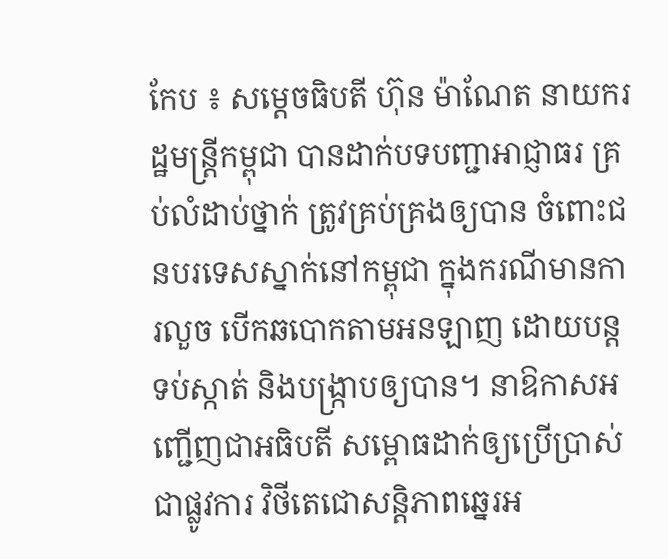កែប ៖ សម្ដេចធិបតី ហ៊ុន ម៉ាណែត នាយករដ្ឋមន្ដ្រីកម្ពុជា បានដាក់បទបញ្ជាអាជ្ញាធរ គ្រប់លំដាប់ថ្នាក់ ត្រូវគ្រប់គ្រងឲ្យបាន ចំពោះជនបរទេសស្នាក់នៅកម្ពុជា ក្នុងករណីមានការលួច បើកឆបោកតាមអនឡាញ ដោយបន្តទប់ស្កាត់ និងបង្ក្រាបឲ្យបាន។ នាឱកាសអញ្ជើញជាអធិបតី សម្ពោធដាក់ឲ្យប្រើប្រាស់ជាផ្លូវការ វិថីតេជោសន្តិភាពឆ្នេរអ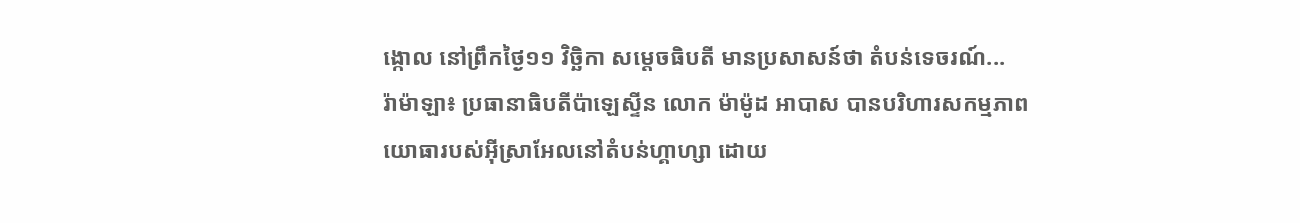ង្កោល នៅព្រឹកថ្ងៃ១១ វិច្ឆិកា សម្ដេចធិបតី មានប្រសាសន៍ថា តំបន់ទេចរណ៍...
រ៉ាម៉ាឡា៖ ប្រធានាធិបតីប៉ាឡេស្ទីន លោក ម៉ាម៉ូដ អាបាស បានបរិហារសកម្មភាព យោធារបស់អ៊ីស្រាអែលនៅតំបន់ហ្គាហ្សា ដោយ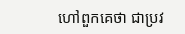ហៅពួកគេថា ជាប្រវ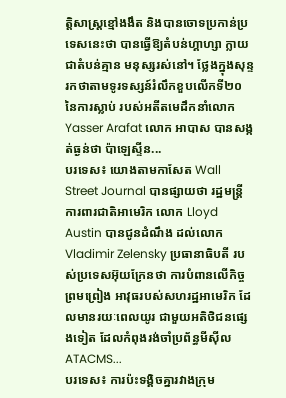ត្តិសាស្ត្រខ្មៅងងឹត និងបានចោទប្រកាន់ប្រទេសនេះថា បានធ្វើឱ្យតំបន់ហ្គាហ្សា ក្លាយជាតំបន់គ្មាន មនុស្សរស់នៅ។ ថ្លែងក្នុងសុន្ទរកថាតាមទូរទស្សន៍រំលឹកខួបលើកទី២០ នៃការស្លាប់ របស់អតីតមេដឹកនាំលោក Yasser Arafat លោក អាបាស បានសង្កត់ធ្ងន់ថា ប៉ាឡេស្ទីន...
បរទេស៖ យោងតាមកាសែត Wall Street Journal បានផ្សាយថា រដ្ឋមន្ត្រីការពារជាតិអាមេរិក លោក Lloyd Austin បានជូនដំណឹង ដល់លោក Vladimir Zelensky ប្រធានាធិបតី របស់ប្រទេសអ៊ុយក្រែនថា ការបំពានលើកិច្ចព្រមព្រៀង អាវុធរបស់សហរដ្ឋអាមេរិក ដែលមានរយៈពេលយូរ ជាមួយអតិថិជនផ្សេងទៀត ដែលកំពុងរង់ចាំប្រព័ន្ធមីស៊ីល ATACMS...
បរទេស៖ ការប៉ះទង្គិចគ្នារវាងក្រុម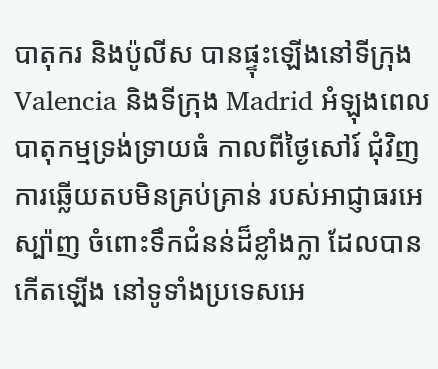បាតុករ និងប៉ូលីស បានផ្ទុះឡើងនៅទីក្រុង Valencia និងទីក្រុង Madrid អំឡុងពេលបាតុកម្មទ្រង់ទ្រាយធំ កាលពីថ្ងៃសៅរ៍ ជុំវិញការឆ្លើយតបមិនគ្រប់គ្រាន់ របស់អាជ្ញាធរអេស្ប៉ាញ ចំពោះទឹកជំនន់ដ៏ខ្លាំងក្លា ដែលបានកើតឡើង នៅទូទាំងប្រទេសអេ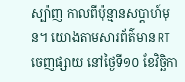ស្ប៉ាញ កាលពីប៉ុន្មានសប្តាហ៍មុន។ យោងតាមសារព័ត៌មាន RT ចេញផ្សាយ នៅថ្ងៃទី១០ ខែវិច្ឆិកា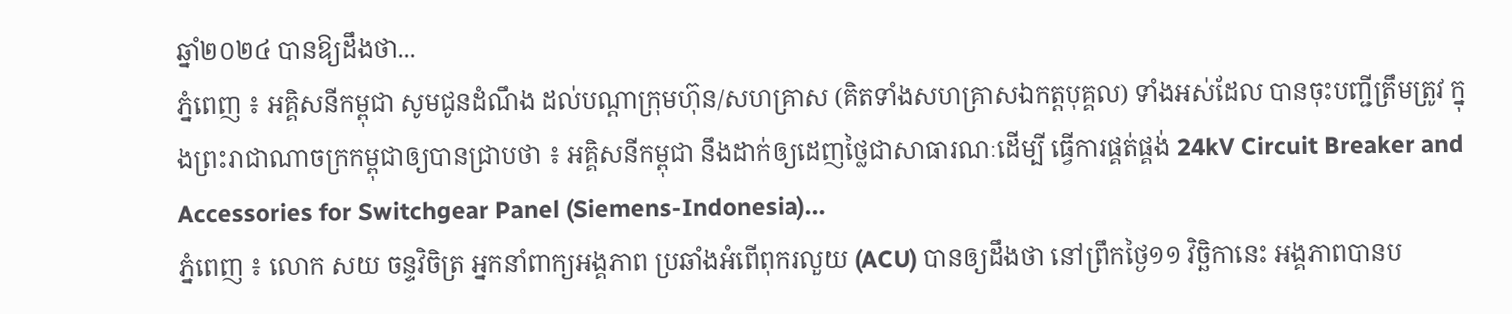ឆ្នាំ២០២៤ បានឱ្យដឹងថា...
ភ្នំពេញ ៖ អគ្គិសនីកម្ពុជា សូមជូនដំណឹង ដល់បណ្តាក្រុមហ៊ុន/សហគ្រាស (គិតទាំងសហគ្រាសឯកត្តបុគ្គល) ទាំងអស់ដែល បានចុះបញ្ជីត្រឹមត្រូវ ក្នុងព្រះរាជាណាចក្រកម្ពុជាឲ្យបានជ្រាបថា ៖ អគ្គិសនីកម្ពុជា នឹងដាក់ឲ្យដេញថ្លៃជាសាធារណៈដើម្បី ធ្វើការផ្គត់ផ្គង់ 24kV Circuit Breaker and Accessories for Switchgear Panel (Siemens-Indonesia)...
ភ្នំពេញ ៖ លោក សយ ចន្ទវិចិត្រ អ្នកនាំពាក្យអង្គភាព ប្រឆាំងអំពើពុករលួយ (ACU) បានឲ្យដឹងថា នៅព្រឹកថ្ងៃ១១ វិច្ឆិកានេះ អង្គភាពបានប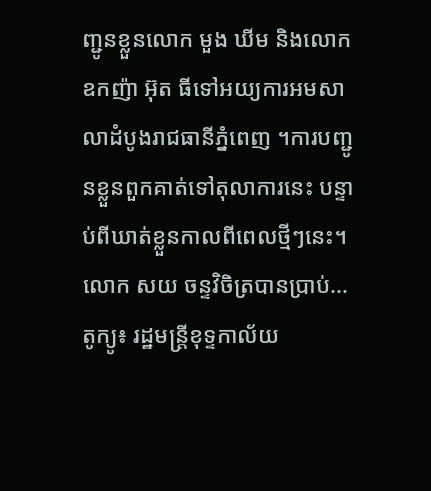ញ្ជូនខ្លួនលោក មួង ឃីម និងលោកឧកញ៉ា អ៊ុត ធីទៅអយ្យការអមសាលាដំបូងរាជធានីភ្នំពេញ ។ការបញ្ជូនខ្លួនពួកគាត់ទៅតុលាការនេះ បន្ទាប់ពីឃាត់ខ្លួនកាលពីពេលថ្មីៗនេះ។ លោក សយ ចន្ទវិចិត្របានប្រាប់...
តូក្យូ៖ រដ្ឋមន្រ្តីខុទ្ទកាល័យ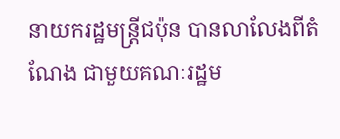នាយករដ្ឋមន្ត្រីជប៉ុន បានលាលែងពីតំណែង ជាមួយគណៈរដ្ឋម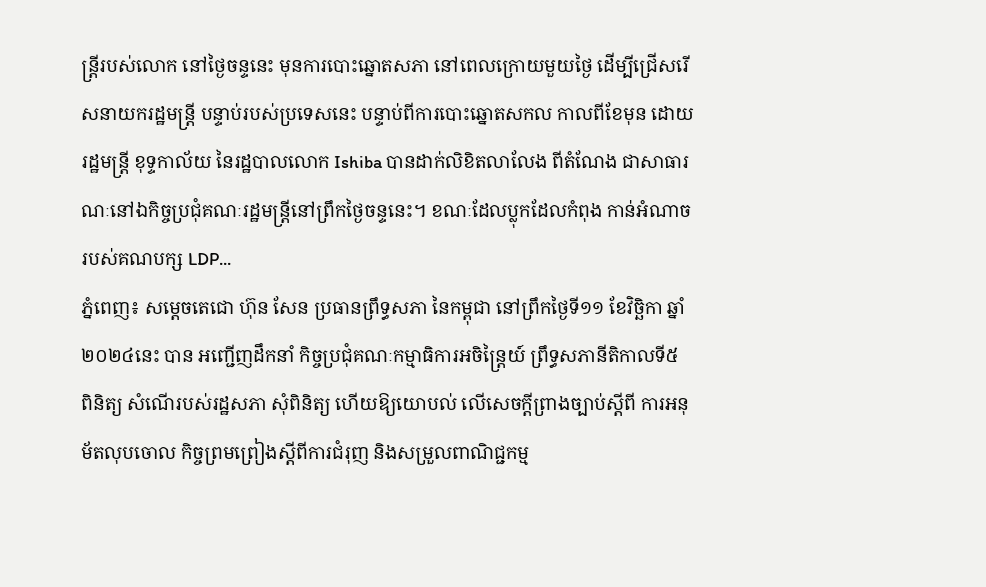ន្ត្រីរបស់លោក នៅថ្ងៃចន្ទនេះ មុនការបោះឆ្នោតសភា នៅពេលក្រោយមួយថ្ងៃ ដើម្បីជ្រើសរើសនាយករដ្ឋមន្ត្រី បន្ទាប់របស់ប្រទេសនេះ បន្ទាប់ពីការបោះឆ្នោតសកល កាលពីខែមុន ដោយរដ្ឋមន្ត្រី ខុទ្ទកាល័យ នៃរដ្ឋបាលលោក Ishiba បានដាក់លិខិតលាលែង ពីតំណែង ជាសាធារណៈនៅឯកិច្ចប្រជុំគណៈរដ្ឋមន្ត្រីនៅព្រឹកថ្ងៃចន្ទនេះ។ ខណៈដែលប្លុកដែលកំពុង កាន់អំណាចរបស់គណបក្ស LDP...
ភ្នំពេញ៖ សម្តេចតេជោ ហ៊ុន សែន ប្រធានព្រឹទ្ធសភា នៃកម្ពុជា នៅព្រឹកថ្ងៃទី១១ ខែវិច្ឆិកា ឆ្នាំ២០២៤នេះ បាន អញ្ជើញដឹកនាំ កិច្ចប្រជុំគណៈកម្មាធិការអចិន្ត្រៃយ៍ ព្រឹទ្ធសភានីតិកាលទី៥ ពិនិត្យ សំណើរបស់រដ្ឋសភា សុំពិនិត្យ ហើយឱ្យយោបល់ លើសេចក្តីព្រាងច្បាប់ស្តីពី ការអនុម័តលុបចោល កិច្ចព្រមព្រៀងស្តីពីការជំរុញ និងសម្រួលពាណិជ្ជកម្ម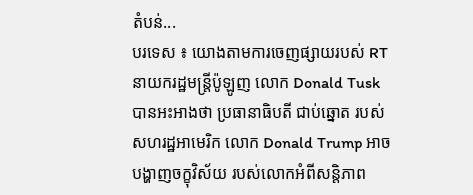តំបន់...
បរទេស ៖ យោងតាមការចេញផ្សាយរបស់ RT នាយករដ្ឋមន្ត្រីប៉ូឡូញ លោក Donald Tusk បានអះអាងថា ប្រធានាធិបតី ជាប់ឆ្នោត របស់សហរដ្ឋអាមេរិក លោក Donald Trump អាចបង្ហាញចក្ខុវិស័យ របស់លោកអំពីសន្តិភាព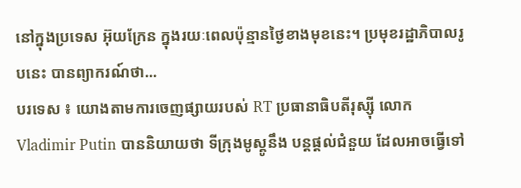នៅក្នុងប្រទេស អ៊ុយក្រែន ក្នុងរយៈពេលប៉ុន្មានថ្ងៃខាងមុខនេះ។ ប្រមុខរដ្ឋាភិបាលរូបនេះ បានព្យាករណ៍ថា...
បរទេស ៖ យោងតាមការចេញផ្សាយរបស់ RT ប្រធានាធិបតីរុស្ស៊ី លោក Vladimir Putin បាននិយាយថា ទីក្រុងមូស្គូនឹង បន្តផ្តល់ជំនួយ ដែលអាចធ្វើទៅ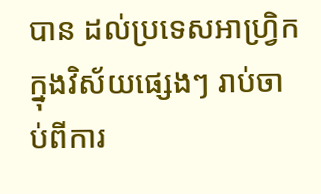បាន ដល់ប្រទេសអាហ្រ្វិក ក្នុងវិស័យផ្សេងៗ រាប់ចាប់ពីការ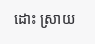ដោះ ស្រាយ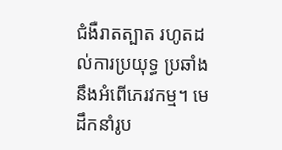ជំងឺរាតត្បាត រហូតដល់ការប្រយុទ្ធ ប្រឆាំងនឹងអំពើភេរវកម្ម។ មេដឹកនាំរូប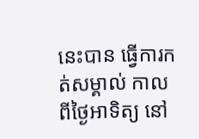នេះបាន ធ្វើការកត់សម្គាល់ កាលពីថ្ងៃអាទិត្យ នៅ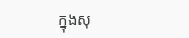ក្នុងសុ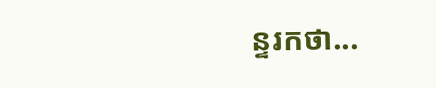ន្ទរកថា...